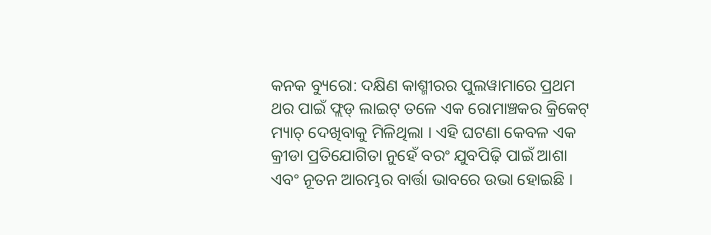କନକ ବ୍ୟୁରୋ: ଦକ୍ଷିଣ କାଶ୍ମୀରର ପୁଲୱାମାରେ ପ୍ରଥମ ଥର ପାଇଁ ଫ୍ଲଡ୍ ଲାଇଟ୍ ତଳେ ଏକ ରୋମାଞ୍ଚକର କ୍ରିକେଟ୍ ମ୍ୟାଚ୍ ଦେଖିବାକୁ ମିଳିଥିଲା । ଏହି ଘଟଣା କେବଳ ଏକ କ୍ରୀଡା ପ୍ରତିଯୋଗିତା ନୁହେଁ ବରଂ ଯୁବପିଢ଼ି ପାଇଁ ଆଶା ଏବଂ ନୂତନ ଆରମ୍ଭର ବାର୍ତ୍ତା ଭାବରେ ଉଭା ହୋଇଛି ।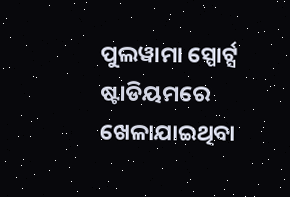ପୁଲୱାମା ସ୍ପୋର୍ଟ୍ସ ଷ୍ଟାଡିୟମରେ ଖେଳାଯାଇଥିବା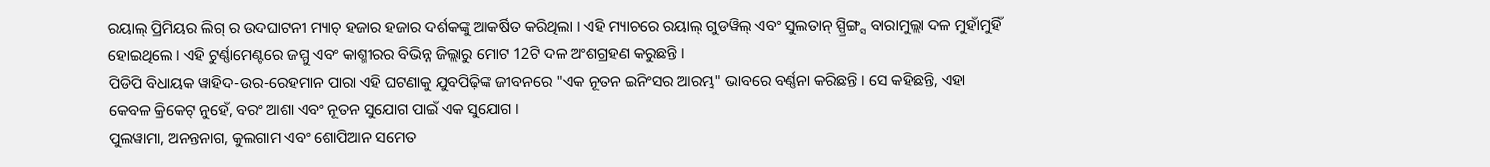ରୟାଲ୍ ପ୍ରିମିୟର ଲିଗ୍ ର ଉଦଘାଟନୀ ମ୍ୟାଚ୍ ହଜାର ହଜାର ଦର୍ଶକଙ୍କୁ ଆକର୍ଷିତ କରିଥିଲା । ଏହି ମ୍ୟାଚରେ ରୟାଲ୍ ଗୁଡୱିଲ୍ ଏବଂ ସୁଲତାନ୍ ସ୍ପ୍ରିଙ୍ଗ୍ସ ବାରାମୁଲ୍ଲା ଦଳ ମୁହାଁମୁହିଁ ହୋଇଥିଲେ । ଏହି ଟୁର୍ଣ୍ଣାମେଣ୍ଟରେ ଜମ୍ମୁ ଏବଂ କାଶ୍ମୀରର ବିଭିନ୍ନ ଜିଲ୍ଲାରୁ ମୋଟ 12ଟି ଦଳ ଅଂଶଗ୍ରହଣ କରୁଛନ୍ତି ।
ପିଡିପି ବିଧାୟକ ୱାହିଦ-ଉର-ରେହମାନ ପାରା ଏହି ଘଟଣାକୁ ଯୁବପିଢ଼ିଙ୍କ ଜୀବନରେ "ଏକ ନୂତନ ଇନିଂସର ଆରମ୍ଭ" ଭାବରେ ବର୍ଣ୍ଣନା କରିଛନ୍ତି । ସେ କହିଛନ୍ତି, ଏହା କେବଳ କ୍ରିକେଟ୍ ନୁହେଁ, ବରଂ ଆଶା ଏବଂ ନୂତନ ସୁଯୋଗ ପାଇଁ ଏକ ସୁଯୋଗ ।
ପୁଲୱାମା, ଅନନ୍ତନାଗ, କୁଲଗାମ ଏବଂ ଶୋପିଆନ ସମେତ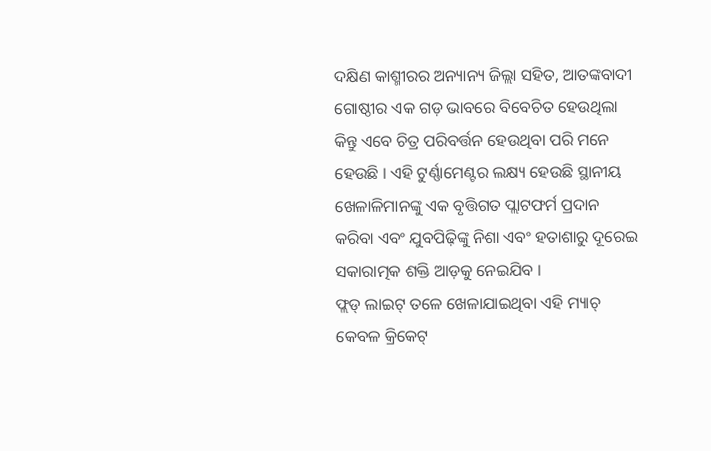ଦକ୍ଷିଣ କାଶ୍ମୀରର ଅନ୍ୟାନ୍ୟ ଜିଲ୍ଲା ସହିତ, ଆତଙ୍କବାଦୀ ଗୋଷ୍ଠୀର ଏକ ଗଡ଼ ଭାବରେ ବିବେଚିତ ହେଉଥିଲା କିନ୍ତୁ ଏବେ ଚିତ୍ର ପରିବର୍ତ୍ତନ ହେଉଥିବା ପରି ମନେ ହେଉଛି । ଏହି ଟୁର୍ଣ୍ଣାମେଣ୍ଟର ଲକ୍ଷ୍ୟ ହେଉଛି ସ୍ଥାନୀୟ ଖେଳାଳିମାନଙ୍କୁ ଏକ ବୃତ୍ତିଗତ ପ୍ଲାଟଫର୍ମ ପ୍ରଦାନ କରିବା ଏବଂ ଯୁବପିଢ଼ିଙ୍କୁ ନିଶା ଏବଂ ହତାଶାରୁ ଦୂରେଇ ସକାରାତ୍ମକ ଶକ୍ତି ଆଡ଼କୁ ନେଇଯିବ ।
ଫ୍ଲଡ୍ ଲାଇଟ୍ ତଳେ ଖେଳାଯାଇଥିବା ଏହି ମ୍ୟାଚ୍ କେବଳ କ୍ରିକେଟ୍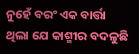ନୁହେଁ ବରଂ ଏକ ବାର୍ତ୍ତା ଥିଲା ଯେ କାଶ୍ମୀର ବଦଳୁଛି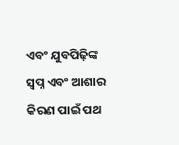ଏବଂ ଯୁବପିଢ଼ିଙ୍କ ସ୍ୱପ୍ନ ଏବଂ ଆଶାର କିରଣ ପାଇଁ ପଥ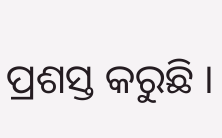ପ୍ରଶସ୍ତ କରୁଛି ।